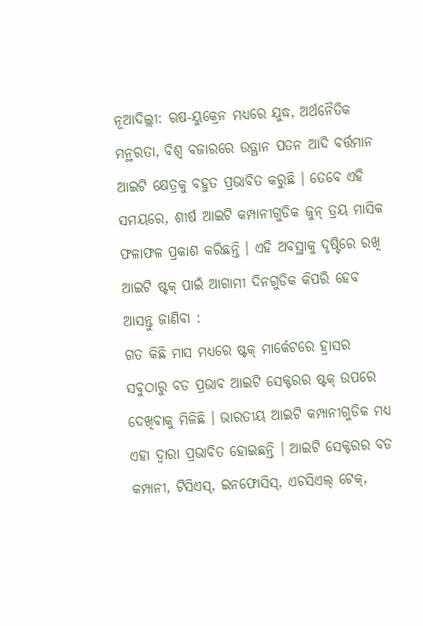ନୂଆଦିଲ୍ଲୀ: ଋଷ-ୟୁକ୍ରେନ ମଧ୍ୟରେ ଯୁଦ୍ଧ, ଅର୍ଥନୈତିକ ମନ୍ଥରତା, ବିଶ୍ୱ ବଜାରରେ ଉତ୍ଥାନ ପତନ ଆଦି ବର୍ତ୍ତମାନ ଆଇଟି କ୍ଷେତ୍ରକୁ ବହୁତ ପ୍ରଭାବିତ କରୁଛି । ତେବେ ଏହି ସମୟରେ, ଶୀର୍ଷ ଆଇଟି କମ୍ପାନୀଗୁଡିକ ଜୁନ୍ ତ୍ରୟ ମାସିକ ଫଳାଫଳ ପ୍ରକାଶ କରିଛନ୍ତି । ଏହି ଅବସ୍ଥାକୁ ଦୃଷ୍ଟିରେ ରଖି ଆଇଟି ଷ୍ଟକ୍ ପାଇଁ ଆଗାମୀ ଦିନଗୁଡିକ କିପରି ହେବ ଆସନ୍ତୁ ଜାଣିବା :
ଗତ କିଛି ମାସ ମଧ୍ୟରେ ଷ୍ଟକ୍ ମାର୍କେଟରେ ହ୍ରାସର ସବୁଠାରୁ ବଡ ପ୍ରଭାବ ଆଇଟି ସେକ୍ଟରର ଷ୍ଟକ୍ ଉପରେ ଦେଖିବାକୁ ମିଳିଛି । ଭାରତୀୟ ଆଇଟି କମ୍ପାନୀଗୁଡିକ ମଧ୍ୟ ଏହା ଦ୍ୱାରା ପ୍ରଭାବିତ ହୋଇଛନ୍ତି । ଆଇଟି ସେକ୍ଟରର ବଡ କମ୍ପାନୀ, ଟିସିଏସ୍, ଇନଫୋସିସ୍, ଏଚସିଏଲ୍ ଟେକ୍,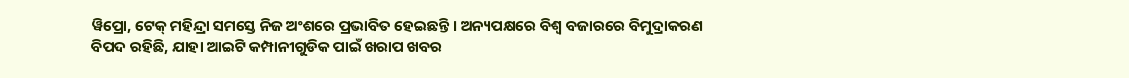ୱିପ୍ରୋ, ଟେକ୍ ମହିନ୍ଦ୍ରା ସମସ୍ତେ ନିଜ ଅଂଶରେ ପ୍ରଭାବିତ ହେଇଛନ୍ତି । ଅନ୍ୟପକ୍ଷରେ ବିଶ୍ବ ବଜାରରେ ବିମୁଦ୍ରାକରଣ ବିପଦ ରହିଛି, ଯାହା ଆଇଟି କମ୍ପାନୀଗୁଡିକ ପାଇଁ ଖରାପ ଖବର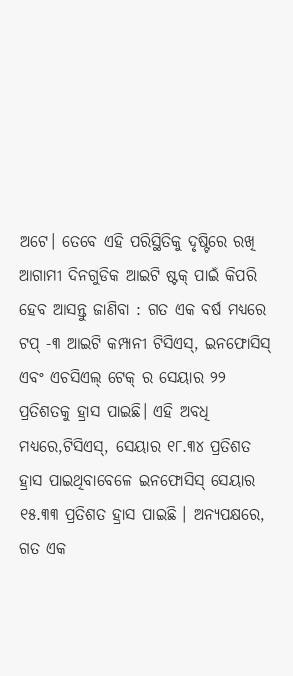ଅଟେ। ତେବେ ଏହି ପରିସ୍ଥିତିକୁ ଦୃଷ୍ଟିରେ ରଖି ଆଗାମୀ ଦିନଗୁଡିକ ଆଇଟି ଷ୍ଟକ୍ ପାଇଁ କିପରି ହେବ ଆସନ୍ତୁ ଜାଣିବା : ଗତ ଏକ ବର୍ଷ ମଧ୍ୟରେ ଟପ୍ -୩ ଆଇଟି କମ୍ପାନୀ ଟିସିଏସ୍, ଇନଫୋସିସ୍ ଏବଂ ଏଚସିଏଲ୍ ଟେକ୍ ର ସେୟାର ୨୨ ପ୍ରତିଶତକୁ ହ୍ରାସ ପାଇଛି। ଏହି ଅବଧି ମଧ୍ୟରେ,ଟିସିଏସ୍, ସେୟାର ୧୮.୩୪ ପ୍ରତିଶତ ହ୍ରାସ ପାଇଥିବାବେଳେ ଇନଫୋସିସ୍ ସେୟାର ୧୫.୩୩ ପ୍ରତିଶତ ହ୍ରାସ ପାଇଛି । ଅନ୍ୟପକ୍ଷରେ, ଗତ ଏକ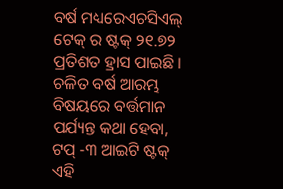ବର୍ଷ ମଧ୍ୟରେଏଚସିଏଲ୍ ଟେକ୍ ର ଷ୍ଟକ୍ ୨୧.୭୨ ପ୍ରତିଶତ ହ୍ରାସ ପାଇଛି । ଚଳିତ ବର୍ଷ ଆରମ୍ଭ ବିଷୟରେ ବର୍ତ୍ତମାନ ପର୍ଯ୍ୟନ୍ତ କଥା ହେବା, ଟପ୍ -୩ ଆଇଟି ଷ୍ଟକ୍ ଏହି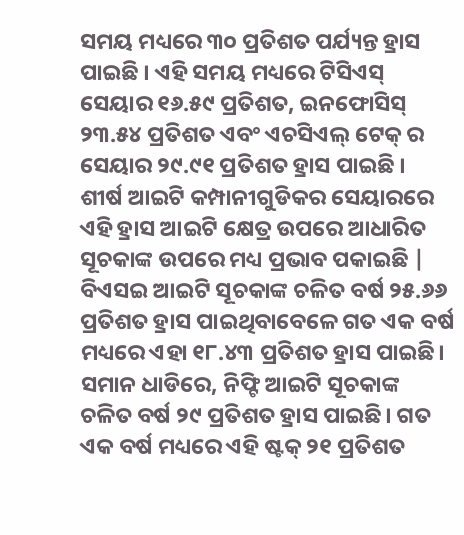ସମୟ ମଧ୍ୟରେ ୩୦ ପ୍ରତିଶତ ପର୍ଯ୍ୟନ୍ତ ହ୍ରାସ ପାଇଛି । ଏହି ସମୟ ମଧ୍ୟରେ ଟିସିଏସ୍ ସେୟାର ୧୬.୫୯ ପ୍ରତିଶତ, ଇନଫୋସିସ୍ ୨୩.୫୪ ପ୍ରତିଶତ ଏବଂ ଏଚସିଏଲ୍ ଟେକ୍ ର ସେୟାର ୨୯.୯୧ ପ୍ରତିଶତ ହ୍ରାସ ପାଇଛି ।
ଶୀର୍ଷ ଆଇଟି କମ୍ପାନୀଗୁଡିକର ସେୟାରରେ ଏହି ହ୍ରାସ ଆଇଟି କ୍ଷେତ୍ର ଉପରେ ଆଧାରିତ ସୂଚକାଙ୍କ ଉପରେ ମଧ୍ୟ ପ୍ରଭାବ ପକାଇଛି | ବିଏସଇ ଆଇଟି ସୂଚକାଙ୍କ ଚଳିତ ବର୍ଷ ୨୫.୬୬ ପ୍ରତିଶତ ହ୍ରାସ ପାଇଥିବାବେଳେ ଗତ ଏକ ବର୍ଷ ମଧ୍ୟରେ ଏହା ୧୮.୪୩ ପ୍ରତିଶତ ହ୍ରାସ ପାଇଛି। ସମାନ ଧାଡିରେ, ନିଫ୍ଟି ଆଇଟି ସୂଚକାଙ୍କ ଚଳିତ ବର୍ଷ ୨୯ ପ୍ରତିଶତ ହ୍ରାସ ପାଇଛି। ଗତ ଏକ ବର୍ଷ ମଧ୍ୟରେ ଏହି ଷ୍ଟକ୍ ୨୧ ପ୍ରତିଶତ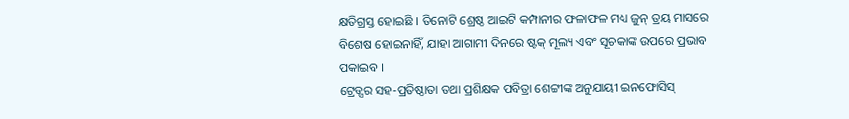କ୍ଷତିଗ୍ରସ୍ତ ହୋଇଛି । ତିନୋଟି ଶ୍ରେଷ୍ଠ ଆଇଟି କମ୍ପାନୀର ଫଳାଫଳ ମଧ୍ୟ ଜୁନ୍ ତ୍ରୟ ମାସରେ ବିଶେଷ ହୋଇନାହିଁ, ଯାହା ଆଗାମୀ ଦିନରେ ଷ୍ଟକ୍ ମୂଲ୍ୟ ଏବଂ ସୂଚକାଙ୍କ ଉପରେ ପ୍ରଭାବ ପକାଇବ ।
ଟ୍ରେଡ୍ସର ସହ-ପ୍ରତିଷ୍ଠାତା ତଥା ପ୍ରଶିକ୍ଷକ ପବିତ୍ରା ଶେଟ୍ଟୀଙ୍କ ଅନୁଯାୟୀ ଇନଫୋସିସ୍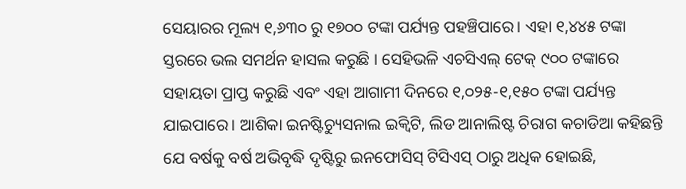ସେୟାରର ମୂଲ୍ୟ ୧,୬୩୦ ରୁ ୧୭୦୦ ଟଙ୍କା ପର୍ଯ୍ୟନ୍ତ ପହଞ୍ଚିପାରେ। ଏହା ୧,୪୪୫ ଟଙ୍କା ସ୍ତରରେ ଭଲ ସମର୍ଥନ ହାସଲ କରୁଛି । ସେହିଭଳି ଏଚସିଏଲ୍ ଟେକ୍ ୯୦୦ ଟଙ୍କାରେ ସହାୟତା ପ୍ରାପ୍ତ କରୁଛି ଏବଂ ଏହା ଆଗାମୀ ଦିନରେ ୧,୦୨୫-୧,୧୫୦ ଟଙ୍କା ପର୍ଯ୍ୟନ୍ତ ଯାଇପାରେ। ଆଶିକା ଇନଷ୍ଟିଚ୍ୟୁସନାଲ ଇକ୍ୱିଟି, ଲିଡ ଆନାଲିଷ୍ଟ ଚିରାଗ କଚାଡିଆ କହିଛନ୍ତି ଯେ ବର୍ଷକୁ ବର୍ଷ ଅଭିବୃଦ୍ଧି ଦୃଷ୍ଟିରୁ ଇନଫୋସିସ୍ ଟିସିଏସ୍ ଠାରୁ ଅଧିକ ହୋଇଛି,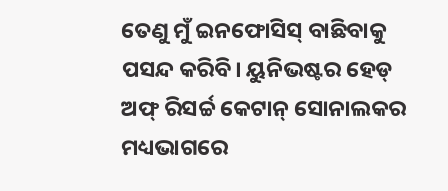ତେଣୁ ମୁଁ ଇନଫୋସିସ୍ ବାଛିବାକୁ ପସନ୍ଦ କରିବି। ୟୁନିଭଷ୍ଟର ହେଡ୍ ଅଫ୍ ରିସର୍ଚ୍ଚ କେଟାନ୍ ସୋନାଲକର ମଧ୍ୟଭାଗରେ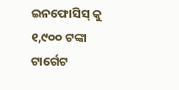ଇନଫୋସିସ୍ କୁ ୧,୯୦୦ ଟଙ୍କା ଟାର୍ଗେଟ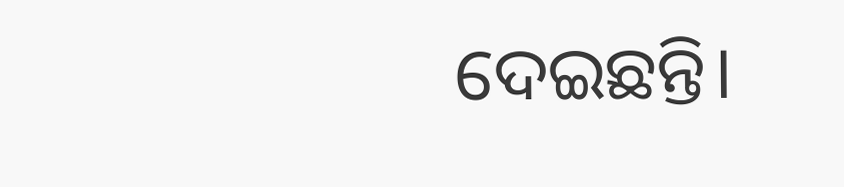ଦେଇଛନ୍ତି।